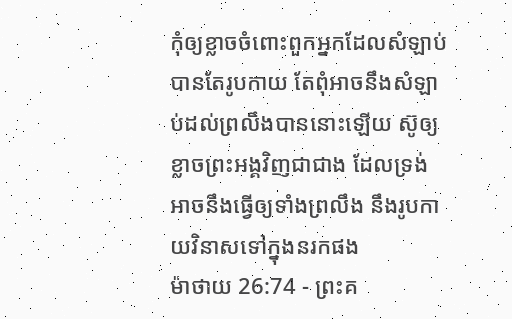កុំឲ្យខ្លាចចំពោះពួកអ្នកដែលសំឡាប់បានតែរូបកាយ តែពុំអាចនឹងសំឡាប់ដល់ព្រលឹងបាននោះឡើយ ស៊ូឲ្យខ្លាចព្រះអង្គវិញជាជាង ដែលទ្រង់អាចនឹងធ្វើឲ្យទាំងព្រលឹង នឹងរូបកាយវិនាសទៅក្នុងនរកផង
ម៉ាថាយ 26:74 - ព្រះគ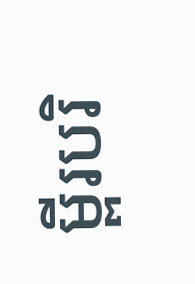ម្ពីរបរិ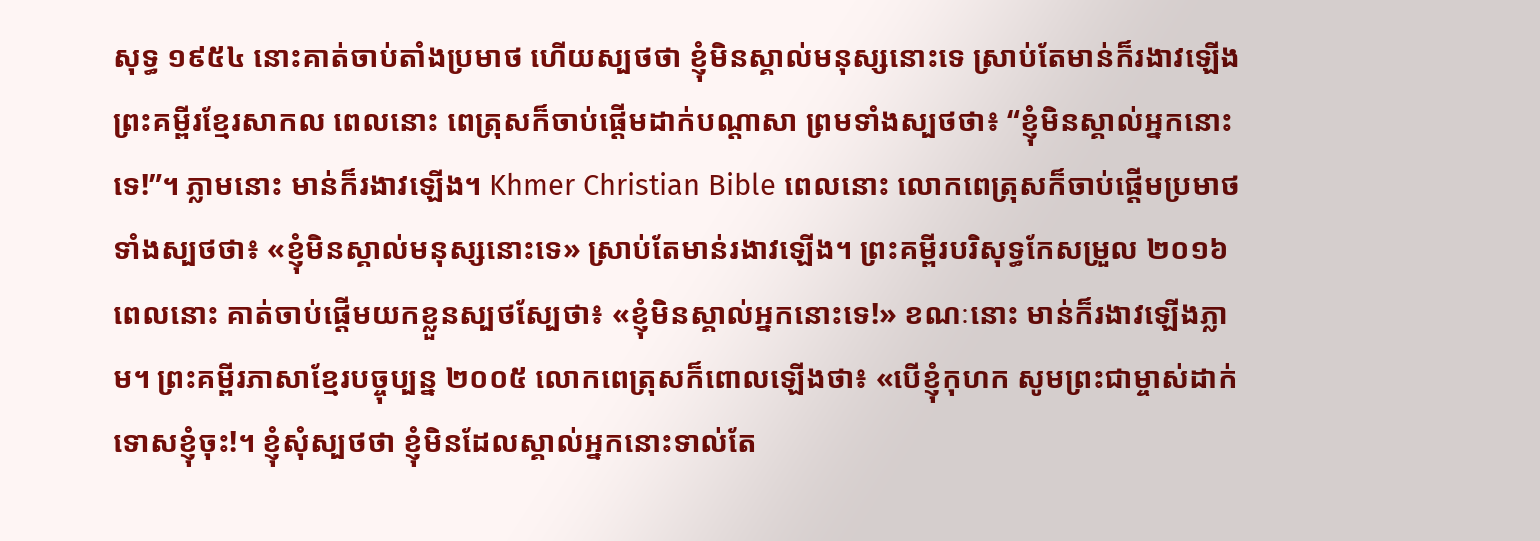សុទ្ធ ១៩៥៤ នោះគាត់ចាប់តាំងប្រមាថ ហើយស្បថថា ខ្ញុំមិនស្គាល់មនុស្សនោះទេ ស្រាប់តែមាន់ក៏រងាវឡើង ព្រះគម្ពីរខ្មែរសាកល ពេលនោះ ពេត្រុសក៏ចាប់ផ្ដើមដាក់បណ្ដាសា ព្រមទាំងស្បថថា៖ “ខ្ញុំមិនស្គាល់អ្នកនោះទេ!”។ ភ្លាមនោះ មាន់ក៏រងាវឡើង។ Khmer Christian Bible ពេលនោះ លោកពេត្រុសក៏ចាប់ផ្ដើមប្រមាថ ទាំងស្បថថា៖ «ខ្ញុំមិនស្គាល់មនុស្សនោះទេ» ស្រាប់តែមាន់រងាវឡើង។ ព្រះគម្ពីរបរិសុទ្ធកែសម្រួល ២០១៦ ពេលនោះ គាត់ចាប់ផ្ដើមយកខ្លួនស្បថស្បែថា៖ «ខ្ញុំមិនស្គាល់អ្នកនោះទេ!» ខណៈនោះ មាន់ក៏រងាវឡើងភ្លាម។ ព្រះគម្ពីរភាសាខ្មែរបច្ចុប្បន្ន ២០០៥ លោកពេត្រុសក៏ពោលឡើងថា៖ «បើខ្ញុំកុហក សូមព្រះជាម្ចាស់ដាក់ទោសខ្ញុំចុះ!។ ខ្ញុំសុំស្បថថា ខ្ញុំមិនដែលស្គាល់អ្នកនោះទាល់តែ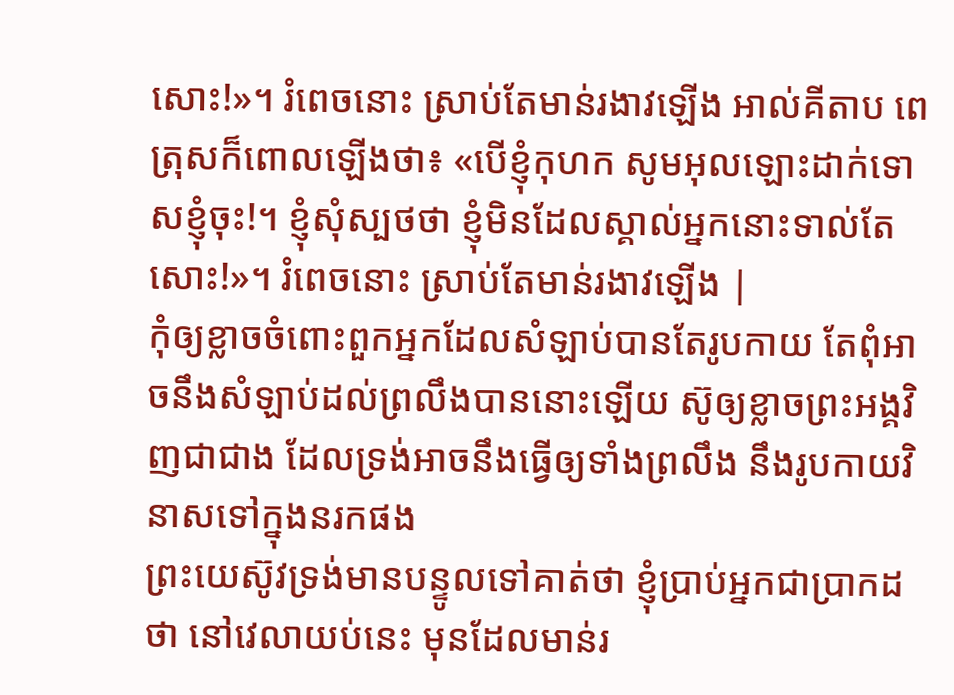សោះ!»។ រំពេចនោះ ស្រាប់តែមាន់រងាវឡើង អាល់គីតាប ពេត្រុសក៏ពោលឡើងថា៖ «បើខ្ញុំកុហក សូមអុលឡោះដាក់ទោសខ្ញុំចុះ!។ ខ្ញុំសុំស្បថថា ខ្ញុំមិនដែលស្គាល់អ្នកនោះទាល់តែសោះ!»។ រំពេចនោះ ស្រាប់តែមាន់រងាវឡើង |
កុំឲ្យខ្លាចចំពោះពួកអ្នកដែលសំឡាប់បានតែរូបកាយ តែពុំអាចនឹងសំឡាប់ដល់ព្រលឹងបាននោះឡើយ ស៊ូឲ្យខ្លាចព្រះអង្គវិញជាជាង ដែលទ្រង់អាចនឹងធ្វើឲ្យទាំងព្រលឹង នឹងរូបកាយវិនាសទៅក្នុងនរកផង
ព្រះយេស៊ូវទ្រង់មានបន្ទូលទៅគាត់ថា ខ្ញុំប្រាប់អ្នកជាប្រាកដថា នៅវេលាយប់នេះ មុនដែលមាន់រ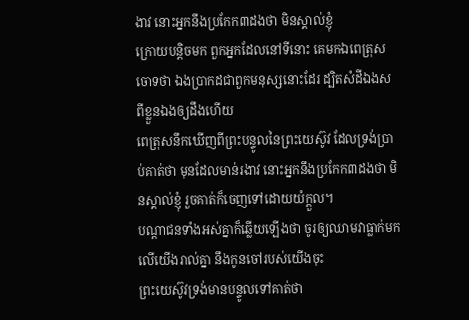ងាវ នោះអ្នកនឹងប្រកែក៣ដងថា មិនស្គាល់ខ្ញុំ
ក្រោយបន្តិចមក ពួកអ្នកដែលនៅទីនោះ គេមកឯពេត្រុសចោទថា ឯងប្រាកដជាពួកមនុស្សនោះដែរ ដ្បិតសំដីឯងសពីខ្លួនឯងឲ្យដឹងហើយ
ពេត្រុសនឹកឃើញពីព្រះបន្ទូលនៃព្រះយេស៊ូវ ដែលទ្រង់ប្រាប់គាត់ថា មុនដែលមាន់រងាវ នោះអ្នកនឹងប្រកែក៣ដងថា មិនស្គាល់ខ្ញុំ រួចគាត់ក៏ចេញទៅដោយយំក្តួល។
បណ្តាជនទាំងអស់គ្នាក៏ឆ្លើយឡើងថា ចូរឲ្យឈាមវាធ្លាក់មកលើយើងរាល់គ្នា នឹងកូនចៅរបស់យើងចុះ
ព្រះយេស៊ូវទ្រង់មានបន្ទូលទៅគាត់ថា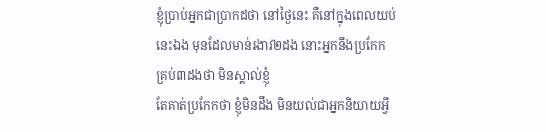ខ្ញុំប្រាប់អ្នកជាប្រាកដថា នៅថ្ងៃនេះ គឺនៅក្នុងពេលយប់នេះឯង មុនដែលមាន់រងាវ២ដង នោះអ្នកនឹងប្រកែកគ្រប់៣ដងថា មិនស្គាល់ខ្ញុំ
តែគាត់ប្រកែកថា ខ្ញុំមិនដឹង មិនយល់ជាអ្នកនិយាយអ្វី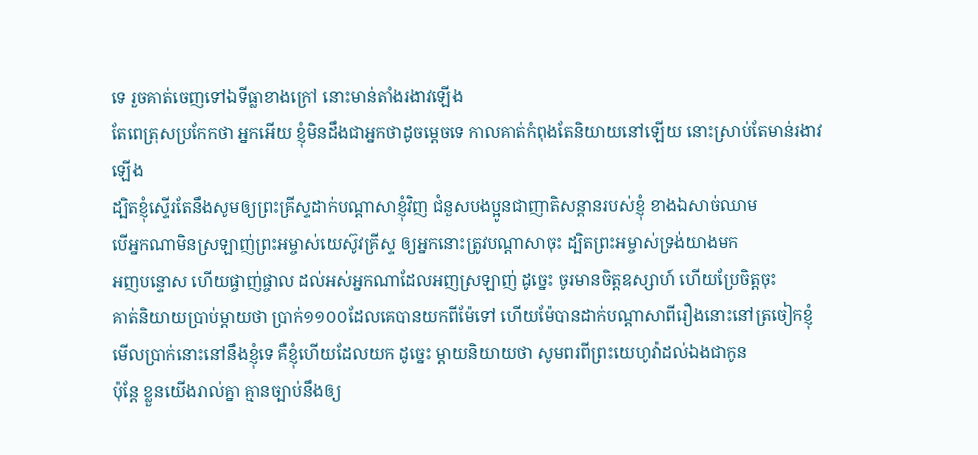ទេ រួចគាត់ចេញទៅឯទីធ្លាខាងក្រៅ នោះមាន់តាំងរងាវឡើង
តែពេត្រុសប្រកែកថា អ្នកអើយ ខ្ញុំមិនដឹងជាអ្នកថាដូចម្តេចទេ កាលគាត់កំពុងតែនិយាយនៅឡើយ នោះស្រាប់តែមាន់រងាវឡើង
ដ្បិតខ្ញុំស្ទើរតែនឹងសូមឲ្យព្រះគ្រីស្ទដាក់បណ្តាសាខ្ញុំវិញ ជំនួសបងប្អូនជាញាតិសន្តានរបស់ខ្ញុំ ខាងឯសាច់ឈាម
បើអ្នកណាមិនស្រឡាញ់ព្រះអម្ចាស់យេស៊ូវគ្រីស្ទ ឲ្យអ្នកនោះត្រូវបណ្តាសាចុះ ដ្បិតព្រះអម្ចាស់ទ្រង់យាងមក
អញបន្ទោស ហើយផ្ចាញ់ផ្ចាល ដល់អស់អ្នកណាដែលអញស្រឡាញ់ ដូច្នេះ ចូរមានចិត្តឧស្សាហ៍ ហើយប្រែចិត្តចុះ
គាត់និយាយប្រាប់ម្តាយថា ប្រាក់១១០០ដែលគេបានយកពីម៉ែទៅ ហើយម៉ែបានដាក់បណ្តាសាពីរឿងនោះនៅត្រចៀកខ្ញុំ មើលប្រាក់នោះនៅនឹងខ្ញុំទេ គឺខ្ញុំហើយដែលយក ដូច្នេះ ម្តាយនិយាយថា សូមពរពីព្រះយេហូវ៉ាដល់ឯងជាកូន
ប៉ុន្តែ ខ្លួនយើងរាល់គ្នា គ្មានច្បាប់នឹងឲ្យ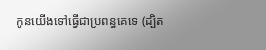កូនយើងទៅធ្វើជាប្រពន្ធគេទេ (ដ្បិត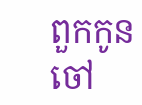ពួកកូនចៅ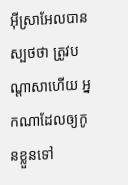អ៊ីស្រាអែលបានស្បថថា ត្រូវបណ្តាសាហើយ អ្នកណាដែលឲ្យកូនខ្លួនទៅ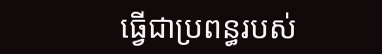ធ្វើជាប្រពន្ធរបស់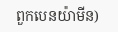ពួកបេនយ៉ាមីន)